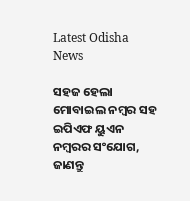Latest Odisha News

ସହଜ ହେଲା ମୋବାଇଲ ନମ୍ବର ସହ ଇପିଏଫ ୟୁଏନ ନମ୍ବରର ସଂଯୋଗ, ଜାଣନ୍ତୁ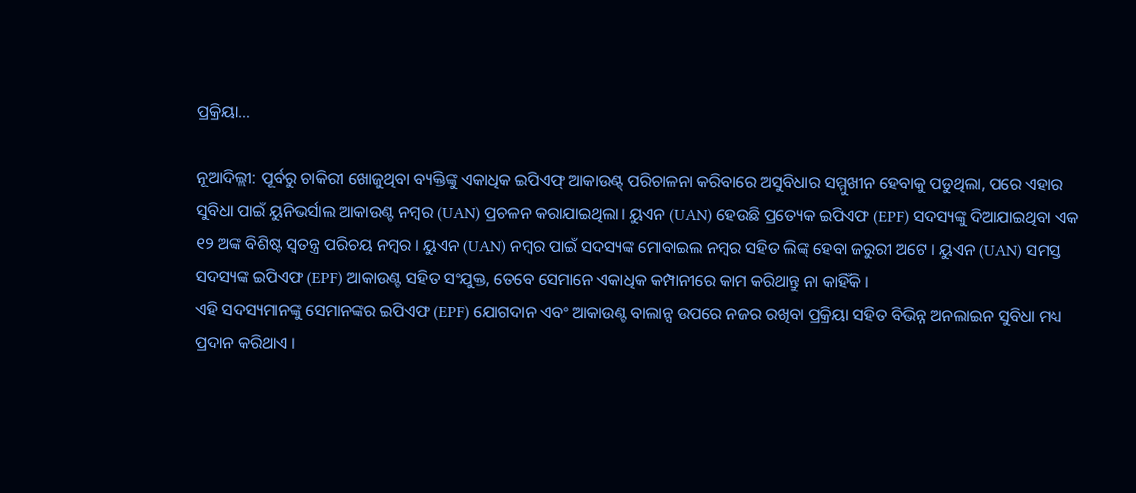ପ୍ରକ୍ରିୟା…

ନୂଆଦିଲ୍ଲୀ: ପୂର୍ବରୁ ଚାକିରୀ ଖୋଜୁଥିବା ବ୍ୟକ୍ତିଙ୍କୁ ଏକାଧିକ ଇପିଏଫ୍ ଆକାଉଣ୍ଟ୍ ପରିଚାଳନା କରିବାରେ ଅସୁବିଧାର ସମ୍ମୁଖୀନ ହେବାକୁ ପଡୁଥିଲା, ପରେ ଏହାର ସୁବିଧା ପାଇଁ ୟୁନିଭର୍ସାଲ ଆକାଉଣ୍ଟ ନମ୍ବର (UAN) ପ୍ରଚଳନ କରାଯାଇଥିଲା। ୟୁଏନ (UAN) ହେଉଛି ପ୍ରତ୍ୟେକ ଇପିଏଫ (EPF) ସଦସ୍ୟଙ୍କୁ ଦିଆଯାଇଥିବା ଏକ ୧୨ ଅଙ୍କ ବିଶିଷ୍ଟ ସ୍ୱତନ୍ତ୍ର ପରିଚୟ ନମ୍ବର । ୟୁଏନ (UAN) ନମ୍ବର ପାଇଁ ସଦସ୍ୟଙ୍କ ମୋବାଇଲ ନମ୍ବର ସହିତ ଲିଙ୍କ୍ ହେବା ଜରୁରୀ ଅଟେ । ୟୁଏନ (UAN) ସମସ୍ତ ସଦସ୍ୟଙ୍କ ଇପିଏଫ (EPF) ଆକାଉଣ୍ଟ ସହିତ ସଂଯୁକ୍ତ, ତେବେ ସେମାନେ ଏକାଧିକ କମ୍ପାନୀରେ କାମ କରିଥାନ୍ତୁ ନା କାହିଁକି ।
ଏହି ସଦସ୍ୟମାନଙ୍କୁ ସେମାନଙ୍କର ଇପିଏଫ (EPF) ଯୋଗଦାନ ଏବଂ ଆକାଉଣ୍ଟ ବାଲାନ୍ସ ଉପରେ ନଜର ରଖିବା ପ୍ରକ୍ରିୟା ସହିତ ବିଭିନ୍ନ ଅନଲାଇନ ସୁବିଧା ମଧ୍ୟ ପ୍ରଦାନ କରିଥାଏ ।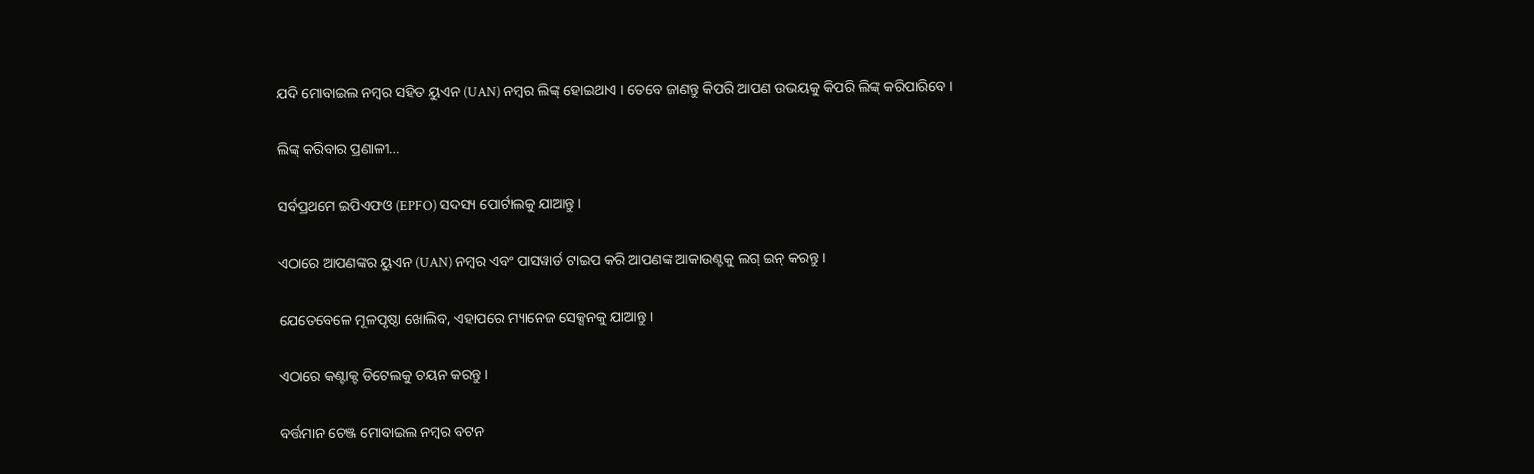ଯଦି ମୋବାଇଲ ନମ୍ବର ସହିତ ୟୁଏନ (UAN) ନମ୍ବର ଲିଙ୍କ୍ ହୋଇଥାଏ । ତେବେ ଜାଣନ୍ତୁ କିପରି ଆପଣ ଉଭୟକୁ କିପରି ଲିଙ୍କ୍ କରିପାରିବେ ।

ଲିଙ୍କ୍ କରିବାର ପ୍ରଣାଳୀ…

ସର୍ବପ୍ରଥମେ ଇପିଏଫଓ (EPFO) ସଦସ୍ୟ ପୋର୍ଟାଲକୁ ଯାଆନ୍ତୁ ।

ଏଠାରେ ଆପଣଙ୍କର ୟୁଏନ (UAN) ନମ୍ବର ଏବଂ ପାସୱାର୍ଡ ଟାଇପ କରି ଆପଣଙ୍କ ଆକାଉଣ୍ଟକୁ ଲଗ୍ ଇନ୍ କରନ୍ତୁ ।

ଯେତେବେଳେ ମୂଳପୃଷ୍ଠା ଖୋଲିବ, ଏହାପରେ ମ୍ୟାନେଜ ସେକ୍ସନକୁ ଯାଆନ୍ତୁ ।

ଏଠାରେ କଣ୍ଟାକ୍ଟ ଡିଟେଲକୁ ଚୟନ କରନ୍ତୁ ।

ବର୍ତ୍ତମାନ ଚେଞ୍ଜ ମୋବାଇଲ ନମ୍ବର ବଟନ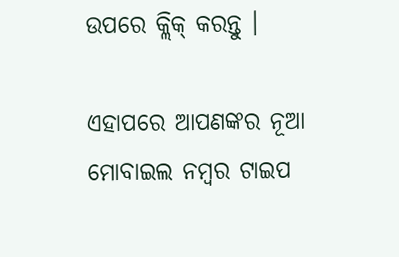ଉପରେ କ୍ଲିକ୍ କରନ୍ତୁ ।

ଏହାପରେ ଆପଣଙ୍କର ନୂଆ ମୋବାଇଲ ନମ୍ବର ଟାଇପ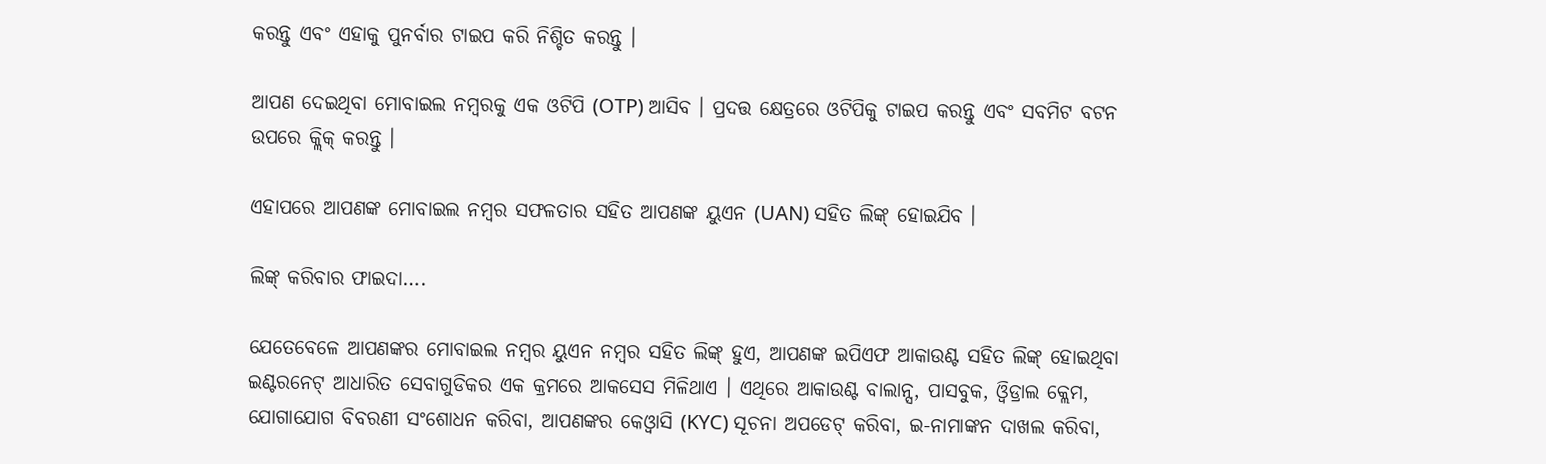କରନ୍ତୁ ଏବଂ ଏହାକୁ ପୁନର୍ବାର ଟାଇପ କରି ନିଶ୍ଚିତ କରନ୍ତୁ ।

ଆପଣ ଦେଇଥିବା ମୋବାଇଲ ନମ୍ବରକୁ ଏକ ଓଟିପି (OTP) ଆସିବ । ପ୍ରଦତ୍ତ କ୍ଷେତ୍ରରେ ଓଟିପିକୁ ଟାଇପ କରନ୍ତୁ ଏବଂ ସବମିଟ ବଟନ ଉପରେ କ୍ଲିକ୍ କରନ୍ତୁ ।

ଏହାପରେ ଆପଣଙ୍କ ମୋବାଇଲ ନମ୍ବର ସଫଳତାର ସହିତ ଆପଣଙ୍କ ୟୁଏନ (UAN) ସହିତ ଲିଙ୍କ୍ ହୋଇଯିବ ।

ଲିଙ୍କ୍ କରିବାର ଫାଇଦା….

ଯେତେବେଳେ ଆପଣଙ୍କର ମୋବାଇଲ ନମ୍ବର ୟୁଏନ ନମ୍ବର ସହିତ ଲିଙ୍କ୍ ହୁଏ, ଆପଣଙ୍କ ଇପିଏଫ ଆକାଉଣ୍ଟ ସହିତ ଲିଙ୍କ୍ ହୋଇଥିବା ଇଣ୍ଟରନେଟ୍ ଆଧାରିତ ସେବାଗୁଡିକର ଏକ କ୍ରମରେ ଆକସେସ ମିଳିଥାଏ । ଏଥିରେ ଆକାଉଣ୍ଟ ବାଲାନ୍ସ, ପାସବୁକ, ଓ୍ବିଡ୍ରାଲ କ୍ଲେମ, ଯୋଗାଯୋଗ ବିବରଣୀ ସଂଶୋଧନ କରିବା, ଆପଣଙ୍କର କେଓ୍ବାସି (KYC) ସୂଚନା ଅପଡେଟ୍ କରିବା, ଇ-ନାମାଙ୍କନ ଦାଖଲ କରିବା,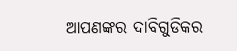ଆପଣଙ୍କର ଦାବିଗୁଡିକର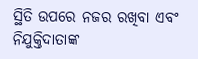ସ୍ଥିତି ଉପରେ ନଜର ରଖିବା ଏବଂ ନିଯୁକ୍ତିଦାତାଙ୍କ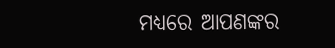ମଧ୍ୟରେ ଆପଣଙ୍କର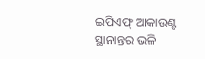ଇପିଏଫ୍ ଆକାଉଣ୍ଟ ସ୍ଥାନାନ୍ତର ଭଳି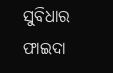ସୁବିଧାର ଫାଇଦା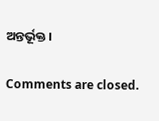ଅନ୍ତର୍ଭୂକ୍ତ ।

Comments are closed.